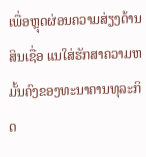ເພື່ອຫຼຸດຜ່ອນຄວາມສ່ຽງດ້ານສິນເຊື່ອ ແນໃສ່ຮັກສາຄວາມຫມັ້ນຄົງຂອງທະນາຄານທຸລະກິດ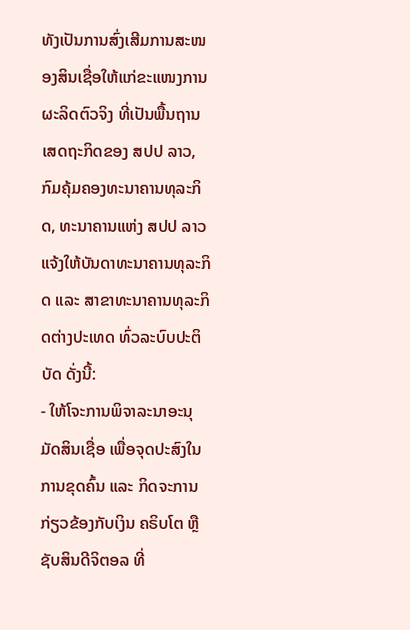ທັງເປັນການສົ່ງເສີມການສະໜອງສິນເຊື່ອໃຫ້ແກ່ຂະແໜງການຜະລິດຕົວຈິງ ທີ່ເປັນພື້ນຖານເສດຖະກິດຂອງ ສປປ ລາວ, ກົມຄຸ້ມຄອງທະນາຄານທຸລະກິດ, ທະນາຄານແຫ່ງ ສປປ ລາວ ແຈ້ງໃຫ້ບັນດາທະນາຄານທຸລະກິດ ແລະ ສາຂາທະນາຄານທຸລະກິດຕ່າງປະເທດ ທົ່ວລະບົບປະຕິບັດ ດັ່ງນີ້:
- ໃຫ້ໂຈະການພິຈາລະນາອະນຸມັດສິນເຊື່ອ ເພື່ອຈຸດປະສົງໃນການຂຸດຄົ້ນ ແລະ ກິດຈະການກ່ຽວຂ້ອງກັບເງິນ ຄຣິບໂຕ ຫຼື ຊັບສິນດີຈິຕອລ ທີ່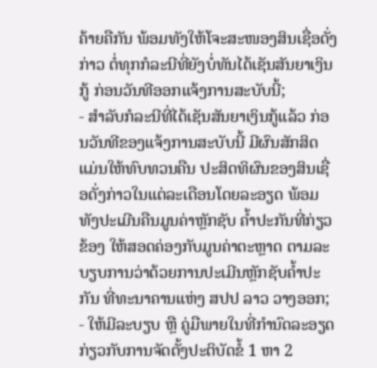ຄ້າຍຄືກັນ ພ້ອມທັງໃຫ້ໂຈະສະໜອງສິນເຊື່ອດັ່ງກ່າວ ຕໍ່ທຸກກໍລະນີທີ່ຍັງບໍ່ທັນໄດ້ເຊັນສັນຍາເງິນກູ້ ກ່ອນວັນທີອອກແຈ້ງການສະບັບນີ້;
- ສໍາລັບກໍລະນີທີ່ໄດ້ເຊັນສັນຍາເງິນກູ້ແລ້ວ ກ່ອນວັນທີຂອງແຈ້ງການສະບັບນີ້ ມີຜົນສັກສິດ ແມ່ນໃຫ້ທົບທວນຄືນ ປະສິດທິຜົນຂອງສິນເຊື່ອດັ່ງກ່າວໃນແຕ່ລະເດືອນໂດຍລະອຽດ ພ້ອມທັງປະເມີນຄືນມູນຄ່າຫຼັກຊັບ ຄໍ້າປະກັນທີ່ກ່ຽວຂ້ອງ ໃຫ້ສອດຄ່ອງກັບມູນຄ່າຕະຫຼາດ ຕາມລະບຽບການວ່າດ້ວຍການປະເມີນຫຼັກຊັບຄໍ້າປະກັນ ທີ່ທະນາຄານແຫ່ງ ສປປ ລາວ ວາງອອກ;
- ໃຫ້ມີລະບຽບ ຫຼື ຄູ່ມືພາຍໃນທີ່ກໍານົດລະອຽດ ກ່ຽວກັບການຈັດຕັ້ງປະຕິບັດຂໍ້ 1 ຫາ 2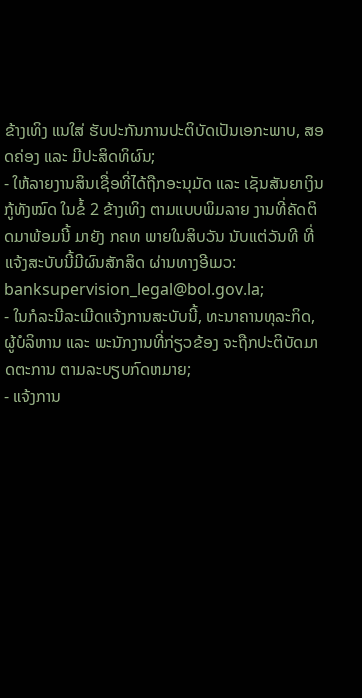ຂ້າງເທິງ ແນໃສ່ ຮັບປະກັນການປະຕິບັດເປັນເອກະພາບ, ສອດຄ່ອງ ແລະ ມີປະສິດທິຜົນ;
- ໃຫ້ລາຍງານສິນເຊື່ອທີ່ໄດ້ຖືກອະນຸມັດ ແລະ ເຊັນສັນຍາເງິນກູ້ທັງໝົດ ໃນຂໍ້ 2 ຂ້າງເທິງ ຕາມແບບພິມລາຍ ງານທີ່ຄັດຕິດມາພ້ອມນີ້ ມາຍັງ ກຄທ ພາຍໃນສິບວັນ ນັບແຕ່ວັນທີ ທີ່ແຈ້ງສະບັບນີ້ມີຜົນສັກສິດ ຜ່ານທາງອີເມວ: banksupervision_legal@bol.gov.la;
- ໃນກໍລະນີລະເມີດແຈ້ງການສະບັບນີ້, ທະນາຄານທຸລະກິດ, ຜູ້ບໍລິຫານ ແລະ ພະນັກງານທີ່ກ່ຽວຂ້ອງ ຈະຖືກປະຕິບັດມາດຕະການ ຕາມລະບຽບກົດຫມາຍ;
- ແຈ້ງການ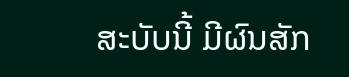ສະບັບນີ້ ມີຜົນສັກ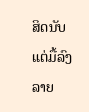ສິດນັບແຕ່ມື້ລົງລາຍ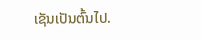ເຊັນເປັນຕົ້ນໄປ.